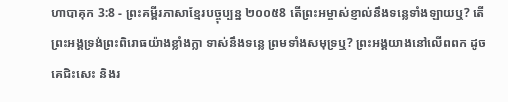ហាបាគុក 3:8 - ព្រះគម្ពីរភាសាខ្មែរបច្ចុប្បន្ន ២០០៥8 តើព្រះអម្ចាស់ខ្ញាល់នឹងទន្លេទាំងឡាយឬ? តើព្រះអង្គទ្រង់ព្រះពិរោធយ៉ាងខ្លាំងក្លា ទាស់នឹងទន្លេ ព្រមទាំងសមុទ្រឬ? ព្រះអង្គយាងនៅលើពពក ដូចគេជិះសេះ និងរ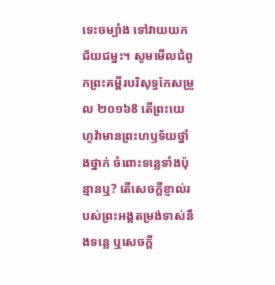ទេះចម្បាំង ទៅវាយយកជ័យជម្នះ។ សូមមើលជំពូកព្រះគម្ពីរបរិសុទ្ធកែសម្រួល ២០១៦8 តើព្រះយេហូវ៉ាមានព្រះហឫទ័យថ្នាំងថ្នាក់ ចំពោះទន្លេទាំងប៉ុន្មានឬ? តើសេចក្ដីខ្ញាល់របស់ព្រះអង្គតម្រង់ទាស់នឹងទន្លេ ឬសេចក្ដី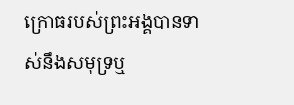ក្រោធរបស់ព្រះអង្គបានទាស់នឹងសមុទ្រឬ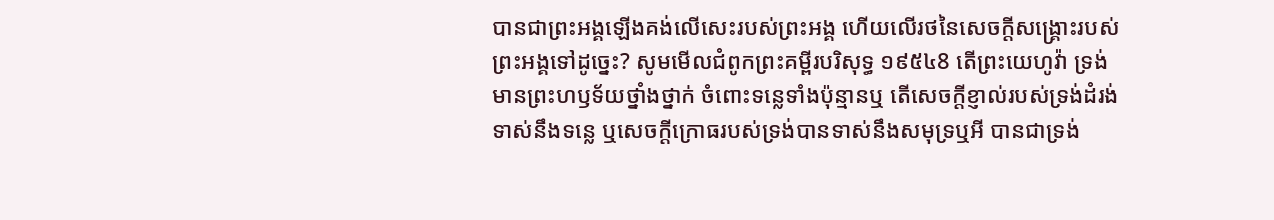បានជាព្រះអង្គឡើងគង់លើសេះរបស់ព្រះអង្គ ហើយលើរថនៃសេចក្ដីសង្គ្រោះរបស់ព្រះអង្គទៅដូច្នេះ? សូមមើលជំពូកព្រះគម្ពីរបរិសុទ្ធ ១៩៥៤8 តើព្រះយេហូវ៉ា ទ្រង់មានព្រះហឫទ័យថ្នាំងថ្នាក់ ចំពោះទន្លេទាំងប៉ុន្មានឬ តើសេចក្ដីខ្ញាល់របស់ទ្រង់ដំរង់ទាស់នឹងទន្លេ ឬសេចក្ដីក្រោធរបស់ទ្រង់បានទាស់នឹងសមុទ្រឬអី បានជាទ្រង់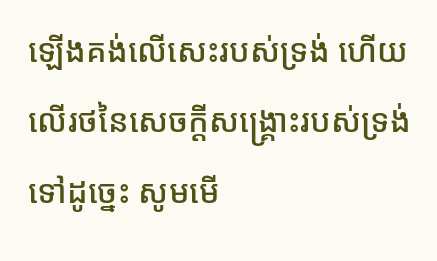ឡើងគង់លើសេះរបស់ទ្រង់ ហើយលើរថនៃសេចក្ដីសង្គ្រោះរបស់ទ្រង់ទៅដូច្នេះ សូមមើ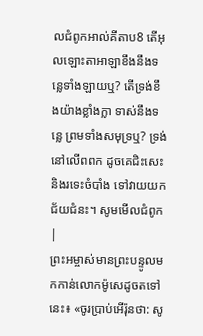លជំពូកអាល់គីតាប8 តើអុលឡោះតាអាឡាខឹងនឹងទន្លេទាំងឡាយឬ? តើទ្រង់ខឹងយ៉ាងខ្លាំងក្លា ទាស់នឹងទន្លេ ព្រមទាំងសមុទ្រឬ? ទ្រង់នៅលើពពក ដូចគេជិះសេះ និងរទេះចំបាំង ទៅវាយយកជ័យជំនះ។ សូមមើលជំពូក |
ព្រះអម្ចាស់មានព្រះបន្ទូលមកកាន់លោកម៉ូសេដូចតទៅនេះ៖ «ចូរប្រាប់អើរ៉ុនថា: សូ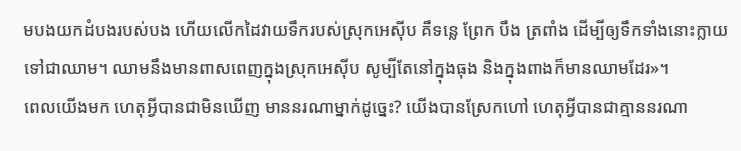មបងយកដំបងរបស់បង ហើយលើកដៃវាយទឹករបស់ស្រុកអេស៊ីប គឺទន្លេ ព្រែក បឹង ត្រពាំង ដើម្បីឲ្យទឹកទាំងនោះក្លាយទៅជាឈាម។ ឈាមនឹងមានពាសពេញក្នុងស្រុកអេស៊ីប សូម្បីតែនៅក្នុងធុង និងក្នុងពាងក៏មានឈាមដែរ»។
ពេលយើងមក ហេតុអ្វីបានជាមិនឃើញ មាននរណាម្នាក់ដូច្នេះ? យើងបានស្រែកហៅ ហេតុអ្វីបានជាគ្មាននរណា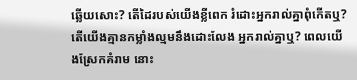ឆ្លើយសោះ? តើដៃរបស់យើងខ្លីពេក រំដោះអ្នករាល់គ្នាពុំកើតឬ? តើយើងគ្មានកម្លាំងល្មមនឹងដោះលែង អ្នករាល់គ្នាឬ? ពេលយើងស្រែកគំរាម នោះ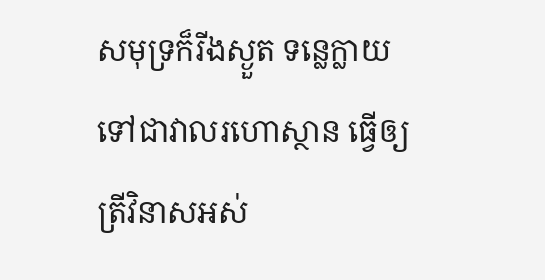សមុទ្រក៏រីងស្ងួត ទន្លេក្លាយទៅជាវាលរហោស្ថាន ធ្វើឲ្យត្រីវិនាសអស់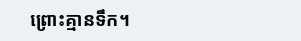ព្រោះគ្មានទឹក។